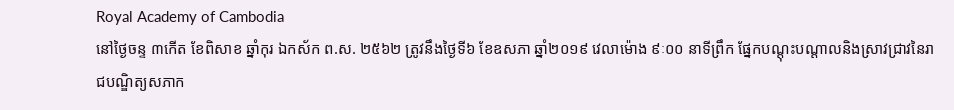Royal Academy of Cambodia
នៅថ្ងៃចន្ទ ៣កើត ខែពិសាខ ឆ្នាំកុរ ឯកស័ក ព.ស. ២៥៦២ ត្រូវនឹងថ្ងៃទី៦ ខែឧសភា ឆ្នាំ២០១៩ វេលាម៉ោង ៩ៈ០០ នាទីព្រឹក ផ្នែកបណ្តុះបណ្តាលនិងស្រាវជ្រាវនៃរាជបណ្ឌិត្យសភាក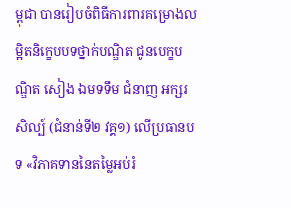ម្ពុជា បានរៀបចំពិធីការពារគម្រោងលម្អិតនិក្ខេបបទថ្នាក់បណ្ឌិត ជូនបេក្ខបណ្ឌិត សៀង ឯមទទឹម ជំនាញ អក្សរសិល្ប៍ (ជំនាន់ទី២ វគ្គ១) លើប្រធានបទ «វិភាគទាននៃតម្លៃអប់រំ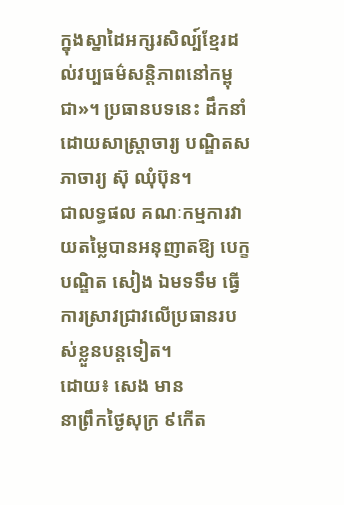ក្នុងស្នាដៃអក្សរសិល្ប៍ខ្មែរដល់វប្បធម៌សន្តិភាពនៅកម្ពុជា»។ ប្រធានបទនេះ ដឹកនាំដោយសាស្ត្រាចារ្យ បណ្ឌិតសភាចារ្យ ស៊ុ ឈុំប៊ុន។
ជាលទ្ធផល គណៈកម្មការវាយតម្លៃបានអនុញាតឱ្យ បេក្ខបណ្ឌិត សៀង ឯមទទឹម ធ្វើការស្រាវជ្រាវលើប្រធានរបស់ខ្លួនបន្តទៀត។
ដោយ៖ សេង មាន
នាព្រឹកថ្ងៃសុក្រ ៩កើត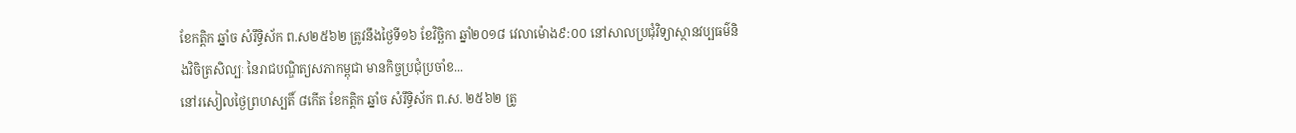ខែកត្តិក ឆ្នាំច សំរឹទ្ធិស័ក ព.ស២៥៦២ ត្រូវនឹងថ្ងៃទី១៦ ខែវិច្ឆិកា ឆ្នាំ២០១៨ វេលាម៉ោង៩:០០ នៅសាលប្រជុំវិទ្យាស្ថានវប្បធម៌និងវិចិត្រសិល្បៈ នៃរាជបណ្ឌិត្យសភាកម្ពុជា មានកិច្ចប្រជុំប្រចាំខ...
នៅរសៀលថ្ងៃព្រហស្បតិ៍ ៨កើត ខែកត្តិក ឆ្នាំច សំរឹទ្ធិស័ក ព.ស. ២៥៦២ ត្រូ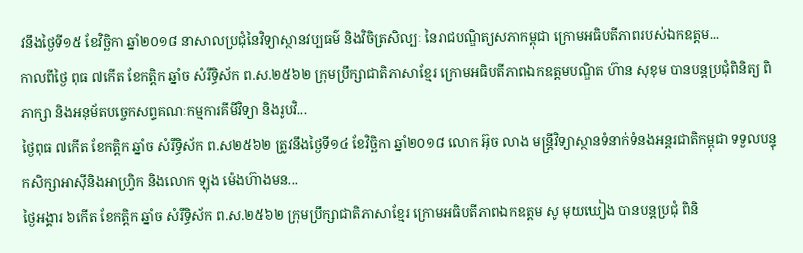វនឹងថ្ងៃទី១៥ ខែវិច្ឆិកា ឆ្នាំ២០១៨ នាសាលប្រជុំនៃវិទ្យាស្ថានវប្បធម៌ និងវិចិត្រសិល្បៈ នៃរាជបណ្ឌិត្យសភាកម្ពុជា ក្រោមអធិបតីភាពរបស់ឯកឧត្តម...
កាលពីថ្ងៃ ពុធ ៧កើត ខែកត្តិក ឆ្នាំច សំរឹទ្ធិស័ក ព.ស.២៥៦២ ក្រុមប្រឹក្សាជាតិភាសាខ្មែរ ក្រោមអធិបតីភាពឯកឧត្តមបណ្ឌិត ហ៊ាន សុខុម បានបន្តប្រជុំពិនិត្យ ពិភាក្សា និងអនុម័តបច្ចេកសព្ទគណៈកម្មការគីមីវិទ្យា និងរូបវិ...
ថ្ងៃពុធ ៧កើត ខែកត្តិក ឆ្នាំច សំរឹទ្ធិស័ក ព.ស២៥៦២ ត្រូវនឹងថ្ងៃទី១៤ ខែវិច្ឆិកា ឆ្នាំ២០១៨ លោក អ៊ុច លាង មន្ត្រីវិទ្យាស្ថានទំនាក់ទំនងអន្តរជាតិកម្ពុជា ទទួលបន្ទុកសិក្សាអាស៊ីនិងអាហ្វ្រិក និងលោក ឡុង ម៉េងហ៊ាងមន...
ថ្ងៃអង្គារ ៦កើត ខែកត្តិក ឆ្នាំច សំរឹទ្ធិស័ក ព.ស.២៥៦២ ក្រុមប្រឹក្សាជាតិភាសាខ្មែរ ក្រោមអធិបតីភាពឯកឧត្តម សូ មុយឃៀង បានបន្តប្រជុំ ពិនិ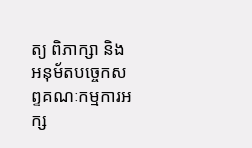ត្យ ពិភាក្សា និងអនុម័តបច្ចេកសព្ទគណៈកម្មការអក្ស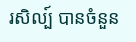រសិល្ប៍ បានចំនួន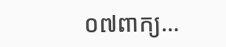០៧ពាក្យ...